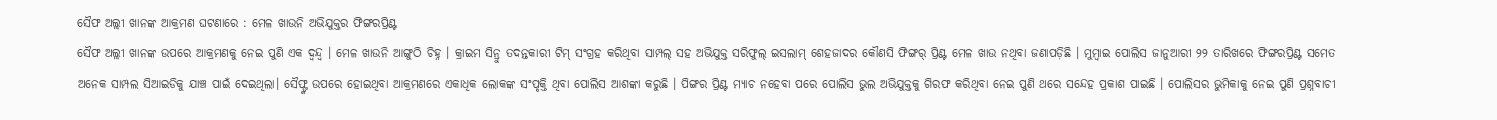ସୈଫ ଅଲ୍ଲୀ ଖାନଙ୍କ ଆକ୍ରମଣ ଘଟଣାରେ : ମେଳ ଖାଉନି ଅଭିଯୁକ୍ତର ଫିଙ୍ଗରପ୍ରିଣ୍ଟ
ସୈଫ ଅଲ୍ଲୀ ଖାନଙ୍କ ଉପରେ ଆକ୍ରମଣକୁ ନେଇ ପୁଣି ଏକ ଦ୍ବନ୍ଦ୍ବ । ମେଳ ଖାଉନି ଆଙ୍ଗୁଠି ଚିହ୍ନ । କ୍ରାଇମ ସିନ୍ରୁ ତଦନ୍ତକାରୀ ଟିମ୍ ସଂଗ୍ରହ କରିଥିବା ସାମ୍ପଲ୍ ସହ ଅଭିଯୁକ୍ତ ସରିଫୁଲ୍ ଇସଲାମ୍ ଶେହଜାଦର କୌଣସି ଫିଙ୍ଗର୍ ପ୍ରିଣ୍ଟ ମେଳ ଖାଉ ନଥିବା ଜଣାପଡ଼ିଛି । ମୁମ୍ବାଇ ପୋଲିସ ଜାନୁଆରୀ ୨୨ ତାରିଖରେ ଫିଙ୍ଗରପ୍ରିଣ୍ଟ ସମେତ ଅନେକ ସାମ୍ପଲ ସିଆଇଡିକୁ ଯାଞ୍ଚ ପାଇଁ ଦେଇଥିଲା। ସୈଫ୍ଙ୍କ ଉପରେ ହୋଇଥିବା ଆକ୍ରମଣରେ ଏକାଧିକ ଲୋକଙ୍କ ସଂପୃକ୍ତି ଥିବା ପୋଲିସ ଆଶଙ୍କା କରୁଛି । ପିଙ୍ଗର ପ୍ରିଣ୍ଟ ମ୍ୟାଚ ନହେବା ପରେ ପୋଲିସ ଭୁଲ ଅଭିଯୁକ୍ତକୁ ଗିରଫ କରିଥିବା ନେଇ ପୁଣି ଥରେ ସନ୍ଦେହ ପ୍ରକାଶ ପାଇଛି । ପୋଲିସର ଭୁମିକାକୁ ନେଇ ପୁଣି ପ୍ରଶ୍ନବାଚୀ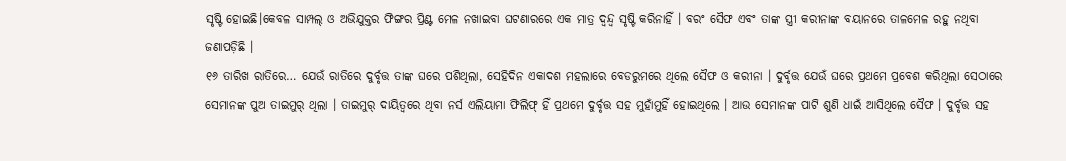ସୃଷ୍ଟି ହୋଇଛି।କେବଳ ସାମ୍ପଲ୍ ଓ ଅଭିଯୁକ୍ତର ଫିଙ୍ଗର ପ୍ରିଣ୍ଟ ମେଳ ନଖାଇବା ଘଟଣାରରେ ଏକ ମାତ୍ର ଦ୍ବନ୍ଦ୍ବ ସୃଷ୍ଟି କରିନାହିଁ । ବରଂ ସୈଫ ଏବଂ ତାଙ୍କ ସ୍ତ୍ରୀ କରୀନାଙ୍କ ବୟାନରେ ତାଳମେଳ ରହୁ ନଥିବା ଜଣାପଡ଼ିଛି ।
୧୬ ତାରିଖ ରାତିରେ… ଯେଉଁ ରାତିରେ ଦୁର୍ବୃତ୍ତ ତାଙ୍କ ଘରେ ପଶିଥିଲା, ସେହିଦିନ ଏକାଦଶ ମହଲାରେ ବେଡରୁମରେ ଥିଲେ ସୈଫ ଓ କରୀନା । ଦୁର୍ବୃତ୍ତ ଯେଉଁ ଘରେ ପ୍ରଥମେ ପ୍ରବେଶ କରିଥିଲା ସେଠାରେ ସେମାନଙ୍କ ପୁଅ ତାଇମୁର୍ ଥିଲା । ତାଇମୁର୍ ଦାୟିତ୍ବରେ ଥିବା ନର୍ସ ଏଲିୟାମା ଫିଲିଫ୍ ହିଁ ପ୍ରଥମେ ଦୁର୍ବୃତ୍ତ ସହ ମୁହାଁମୁହିଁ ହୋଇଥିଲେ । ଆଉ ସେମାନଙ୍କ ପାଟି ଶୁଣି ଧାଇଁ ଆସିଥିଲେ ସୈଫ । ଦୁର୍ବୃତ୍ତ ସହ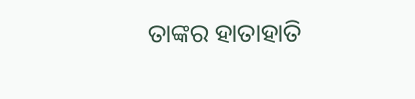ତାଙ୍କର ହାତାହାତି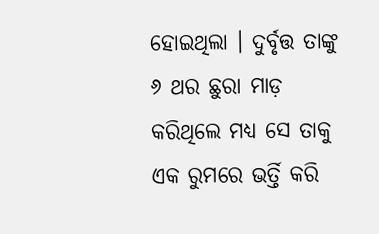ହୋଇଥିଲା । ଦୁର୍ବୃତ୍ତ ତାଙ୍କୁ ୬ ଥର ଛୁରା ମାଡ଼ କରିଥିଲେ ମଧ୍ୟ ସେ ତାକୁ ଏକ ରୁମରେ ଭର୍ତ୍ତି କରି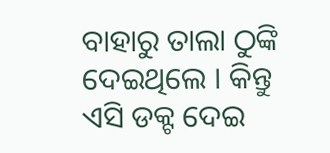ବାହାରୁ ତାଲା ଠୁଙ୍କି ଦେଇଥିଲେ । କିନ୍ତୁ ଏସି ଡକ୍ଟ ଦେଇ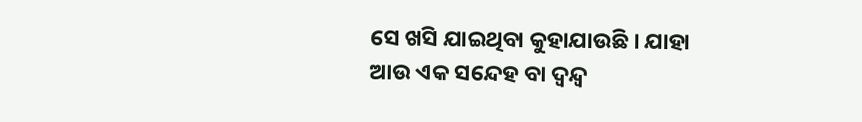ସେ ଖସି ଯାଇଥିବା କୁହାଯାଉଛି । ଯାହା ଆଉ ଏକ ସନ୍ଦେହ ବା ଦ୍ବନ୍ଦ୍ବ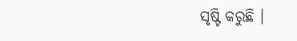ସୃଷ୍ଟି କରୁଛି ।